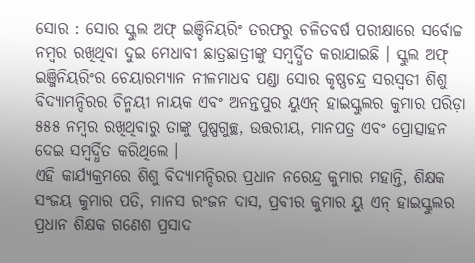ସୋର : ସୋର ସ୍କୁଲ ଅଫ୍ ଇଞ୍ଚିନିୟରିଂ ତରଫରୁ ଚଳିତବର୍ଷ ପରୀକ୍ଷାରେ ସର୍ବୋଚ୍ଚ ନମ୍ବର ରଖିଥିବା ଦୁଇ ମେଧାବୀ ଛାତ୍ରଛାତ୍ରୀଙ୍କୁ ସମ୍ବର୍ଦ୍ଧିତ କରାଯାଇଛି । ସ୍କୁଲ ଅଫ୍ ଇଞ୍ଜିନିୟରିଂର ଚେୟାରମ୍ୟାନ ନୀଳମାଧବ ପଣ୍ଡା ସୋର କୃଷ୍ଣଚନ୍ଦ୍ର ସରସ୍ୱତୀ ଶିଶୁ ବିଦ୍ୟାମନ୍ଦିରର ଚିନ୍ମୟୀ ନାୟକ ଏବଂ ଅନନ୍ତପୁର ୟୁଏନ୍ ହାଇସ୍କୁଲର କୁମାର ପରିଡ଼ା ୫୫୫ ନମ୍ବର ରଖିଥିବାରୁ ତାଙ୍କୁ ପୁଷ୍ପଗୁଚ୍ଛ, ଉତ୍ତରୀୟ, ମାନପତ୍ର ଏବଂ ପ୍ରୋତ୍ସାହନ ଦେଇ ସମ୍ବର୍ଦ୍ଧିତ କରିଥିଲେ ।
ଏହି କାର୍ଯ୍ୟକ୍ରମରେ ଶିଶୁ ବିଦ୍ୟାମନ୍ଦିରର ପ୍ରଧାନ ନରେନ୍ଦ୍ର କୁମାର ମହାନ୍ତି, ଶିକ୍ଷକ ସଂଜୟ କୁମାର ପତି, ମାନସ ରଂଜନ ଦାସ, ପ୍ରବୀର କୁମାର ୟୁ ଏନ୍ ହାଇସ୍କୁଲର ପ୍ରଧାନ ଶିକ୍ଷକ ଗଣେଶ ପ୍ରସାଦ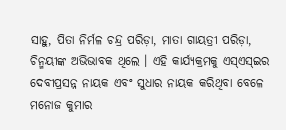ସାହୁ, ପିତା ନିର୍ମଳ ଚନ୍ଦ୍ର ପରିଡ଼ା, ମାତା ଗାୟତ୍ରୀ ପରିଡ଼ା, ଚିନ୍ମୟୀଙ୍କ ଅଭିଭାବକ ଥିଲେ । ଏହି କାର୍ଯ୍ୟକ୍ରମକୁ ଏସ୍ଏସ୍ଇର ଦେବୀପ୍ରସନ୍ନ ନାୟକ ଏବଂ ସୁଧାର ନାୟକ କରିଥିବା ବେଳେ ମନୋଜ କୁମାର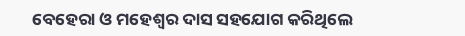ବେହେରା ଓ ମହେଶ୍ୱର ଦାସ ସହଯୋଗ କରିଥିଲେ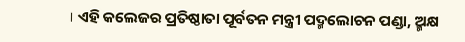। ଏହି କଲେଜର ପ୍ରତିଷ୍ଠାତା ପୂର୍ବତନ ମନ୍ତ୍ରୀ ପଦ୍ମଲୋଚନ ପଣ୍ଡା, ଅ୍ମକ୍ଷ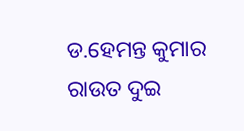ଡ.ହେମନ୍ତ କୁମାର ରାଉତ ଦୁଇ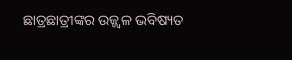ଛାତ୍ରଛାତ୍ରୀଙ୍କର ଉଜ୍ଜ୍ୱଳ ଭବିଷ୍ୟତ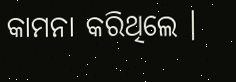କାମନା କରିଥିଲେ ।